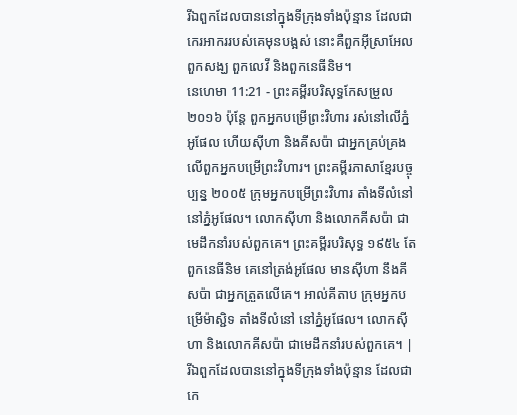រីឯពួកដែលបាននៅក្នុងទីក្រុងទាំងប៉ុន្មាន ដែលជាកេរអាកររបស់គេមុនបង្អស់ នោះគឺពួកអ៊ីស្រាអែល ពួកសង្ឃ ពួកលេវី និងពួកនេធីនិម។
នេហេមា 11:21 - ព្រះគម្ពីរបរិសុទ្ធកែសម្រួល ២០១៦ ប៉ុន្ដែ ពួកអ្នកបម្រើព្រះវិហារ រស់នៅលើភ្នំអូផែល ហើយស៊ីហា និងគីសប៉ា ជាអ្នកគ្រប់គ្រងលើពួកអ្នកបម្រើព្រះវិហារ។ ព្រះគម្ពីរភាសាខ្មែរបច្ចុប្បន្ន ២០០៥ ក្រុមអ្នកបម្រើព្រះវិហារ តាំងទីលំនៅ នៅភ្នំអូផែល។ លោកស៊ីហា និងលោកគីសប៉ា ជាមេដឹកនាំរបស់ពួកគេ។ ព្រះគម្ពីរបរិសុទ្ធ ១៩៥៤ តែពួកនេធីនិម គេនៅត្រង់អូផែល មានស៊ីហា នឹងគីសប៉ា ជាអ្នកត្រួតលើគេ។ អាល់គីតាប ក្រុមអ្នកបម្រើម៉ាស្ជិទ តាំងទីលំនៅ នៅភ្នំអូផែល។ លោកស៊ីហា និងលោកគីសប៉ា ជាមេដឹកនាំរបស់ពួកគេ។ |
រីឯពួកដែលបាននៅក្នុងទីក្រុងទាំងប៉ុន្មាន ដែលជាកេ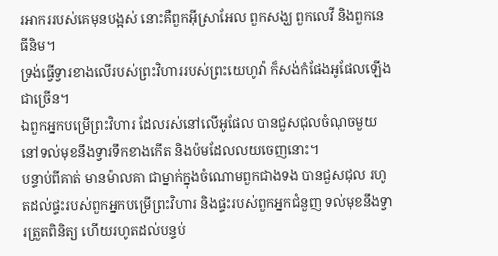រអាកររបស់គេមុនបង្អស់ នោះគឺពួកអ៊ីស្រាអែល ពួកសង្ឃ ពួកលេវី និងពួកនេធីនិម។
ទ្រង់ធ្វើទ្វារខាងលើរបស់ព្រះវិហាររបស់ព្រះយេហូវ៉ា ក៏សង់កំផែងអូផែលឡើងជាច្រើន។
ឯពួកអ្នកបម្រើព្រះវិហារ ដែលរស់នៅលើអូផែល បានជួសជុលចំណុចមួយនៅទល់មុខនឹងទ្វារទឹកខាងកើត និងប៉មដែលលយចេញនោះ។
បន្ទាប់ពីគាត់ មានម៉ាលគា ជាម្នាក់ក្នុងចំណោមពួកជាងទង បានជួសជុល រហូតដល់ផ្ទះរបស់ពួកអ្នកបម្រើព្រះវិហារ និងផ្ទះរបស់ពួកអ្នកជំនួញ ទល់មុខនឹងទ្វារត្រួតពិនិត្យ ហើយរហូតដល់បន្ទប់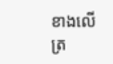ខាងលើ ត្រ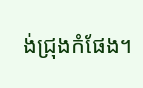ង់ជ្រុងកំផែង។